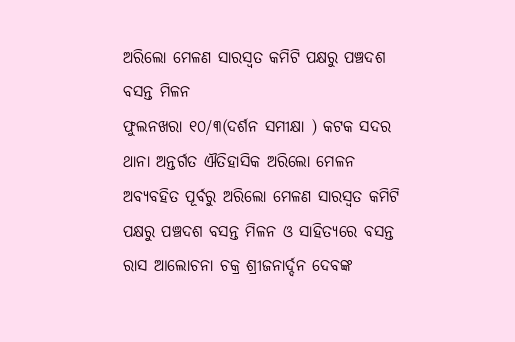ଅରିଲୋ ମେଳଣ ସାରସ୍ୱତ କମିଟି ପକ୍ଷରୁ ପଞ୍ଚଦଶ ବସନ୍ତ ମିଳନ
ଫୁଲନଖରା ୧୦/୩(ଦର୍ଶନ ସମୀକ୍ଷା ) କଟକ ସଦର ଥାନା ଅନ୍ତର୍ଗତ ଐତିହାସିକ ଅରିଲୋ ମେଳନ ଅବ୍ୟବହିତ ପୂର୍ବରୁ ଅରିଲୋ ମେଳଣ ସାରସ୍ଵତ କମିଟି ପକ୍ଷରୁ ପଞ୍ଚଦଶ ବସନ୍ତ ମିଳନ ଓ ସାହିତ୍ୟରେ ବସନ୍ତ ରାସ ଆଲୋଚନା ଚକ୍ର ଶ୍ରୀଜନାର୍ଦ୍ଦନ ଦେବଙ୍କ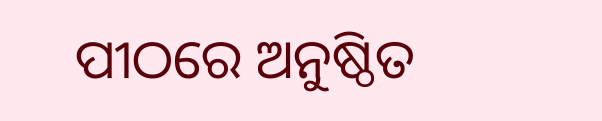ପୀଠରେ ଅନୁଷ୍ଠିତ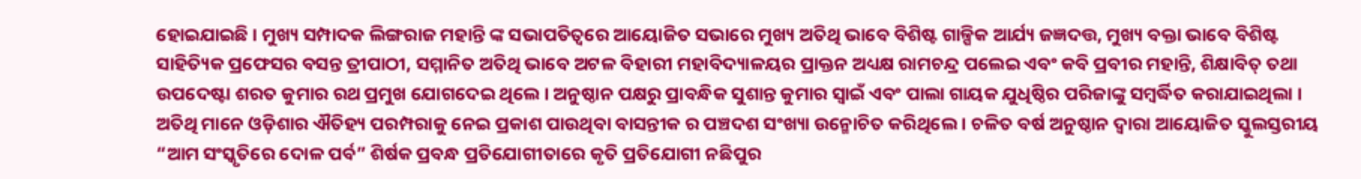ହୋଇଯାଇଛି । ମୁଖ୍ୟ ସମ୍ପାଦକ ଲିଙ୍ଗରାଜ ମହାନ୍ତି ଙ୍କ ସଭାପତିତ୍ବରେ ଆୟୋଜିତ ସଭାରେ ମୁଖ୍ୟ ଅତିଥି ଭାବେ ବିଶିଷ୍ଟ ଗାଳ୍ପିକ ଆର୍ଯ୍ୟ ଜଜ୍ଞଦତ୍ତ, ମୁଖ୍ୟ ବକ୍ତା ଭାବେ ବିଶିଷ୍ଟ ସାହିତ୍ୟିକ ପ୍ରଫେସର ବସନ୍ତ ତ୍ରୀପାଠୀ, ସମ୍ମାନିତ ଅତିଥି ଭାବେ ଅଟଳ ବିହାରୀ ମହାବିଦ୍ୟାଳୟର ପ୍ରାକ୍ତନ ଅଧ୍ୟକ୍ଷ ରାମଚନ୍ଦ୍ର ପଲେଇ ଏବଂ କବି ପ୍ରବୀର ମହାନ୍ତି, ଶିକ୍ଷାବିତ୍ ତଥା ଉପଦେଷ୍ଟା ଶରତ କୁମାର ରଥ ପ୍ରମୁଖ ଯୋଗଦେଇ ଥିଲେ । ଅନୁଷ୍ଠାନ ପକ୍ଷରୁ ପ୍ରାବନ୍ଧିକ ସୁଶାନ୍ତ କୁମାର ସ୍ୱାଇଁ ଏବଂ ପାଲା ଗାୟକ ଯୁଧିଷ୍ଠିର ପରିଜାଙ୍କୁ ସମ୍ବର୍ଦ୍ଧିତ କରାଯାଇଥିଲା । ଅତିଥି ମାନେ ଓଡ଼ିଶାର ଐତିହ୍ୟ ପରମ୍ପରାକୁ ନେଇ ପ୍ରକାଶ ପାଉଥିବା ବାସନ୍ତୀକ ର ପଞ୍ଚଦଶ ସଂଖ୍ୟା ଉନ୍ମୋଚିତ କରିଥିଲେ । ଚଳିତ ବର୍ଷ ଅନୁଷ୍ଠାନ ଦ୍ଵାରା ଆୟୋଜିତ ସ୍କୁଲସ୍ତରୀୟ “ଆମ ସଂସ୍କୃତିରେ ଦୋଳ ପର୍ବ” ଶିର୍ଷକ ପ୍ରବନ୍ଧ ପ୍ରତିଯୋଗୀତାରେ କୃତି ପ୍ରତିଯୋଗୀ ନଛିପୁର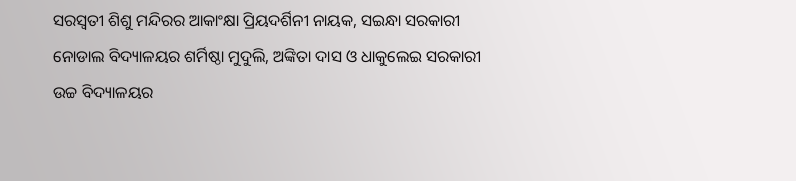ସରସ୍ୱତୀ ଶିଶୁ ମନ୍ଦିରର ଆକାଂକ୍ଷା ପ୍ରିୟଦର୍ଶିନୀ ନାୟକ, ସଇନ୍ଧା ସରକାରୀ ନୋଡାଲ ବିଦ୍ୟାଳୟର ଶର୍ମିଷ୍ଠା ମୁଦୁଲି, ଅଙ୍କିତା ଦାସ ଓ ଧାକୁଲେଇ ସରକାରୀ ଉଚ୍ଚ ବିଦ୍ୟାଳୟର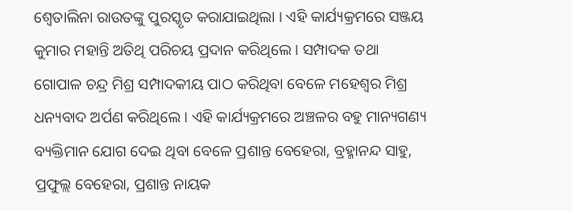ଶ୍ୱେତାଲିନା ରାଉତଙ୍କୁ ପୁରସ୍କୃତ କରାଯାଇଥିଲା । ଏହି କାର୍ଯ୍ୟକ୍ରମରେ ସଞ୍ଜୟ କୁମାର ମହାନ୍ତି ଅତିଥି ପରିଚୟ ପ୍ରଦାନ କରିଥିଲେ । ସମ୍ପାଦକ ତଥା ଗୋପାଳ ଚନ୍ଦ୍ର ମିଶ୍ର ସମ୍ପାଦକୀୟ ପାଠ କରିଥିବା ବେଳେ ମହେଶ୍ବର ମିଶ୍ର ଧନ୍ୟବାଦ ଅର୍ପଣ କରିଥିଲେ । ଏହି କାର୍ଯ୍ୟକ୍ରମରେ ଅଞ୍ଚଳର ବହୁ ମାନ୍ୟଗଣ୍ୟ ବ୍ୟକ୍ତିମାନ ଯୋଗ ଦେଇ ଥିବା ବେଳେ ପ୍ରଶାନ୍ତ ବେହେରା, ବ୍ରହ୍ମାନନ୍ଦ ସାହୁ, ପ୍ରଫୁଲ୍ଲ ବେହେରା, ପ୍ରଶାନ୍ତ ନାୟକ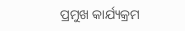ପ୍ରମୁଖ କାର୍ଯ୍ୟକ୍ରମ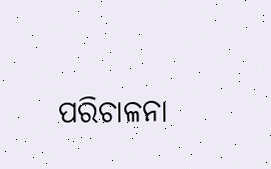ପରିଚାଳନା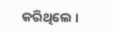କରିଥିଲେ ।